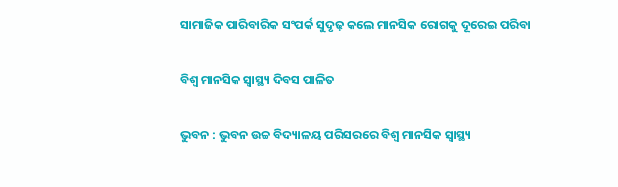ସାମାଜିକ ପାରିବାରିକ ସଂପର୍କ ସୁଦୃଢ଼ କଲେ ମାନସିକ ରୋଗକୁ ଦୂରେଇ ପରିବା

ବିଶ୍ଵ ମାନସିକ ସ୍ଵାସ୍ଥ୍ୟ ଦିବସ ପାଳିତ

ଭୁବନ : ଭୁବନ ଉଚ୍ଚ ବିଦ୍ୟାଳୟ ପରିସରରେ ବିଶ୍ଵ ମାନସିକ ସ୍ଵାସ୍ଥ୍ୟ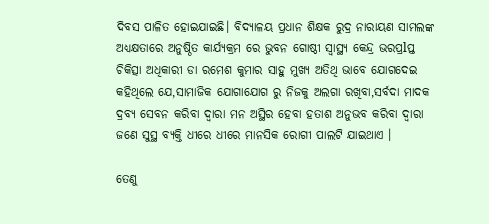ଦିବସ ପାଳିତ ହୋଇଯାଇଛି। ବିଦ୍ୟାଳୟ ପ୍ରଧାନ ଶିକ୍ଷକ ରୁଦ୍ର ନାରାୟଣ ସାମଲଙ୍କ ଅଧ୍ୟକ୍ଷତାରେ ଅନୁଷ୍ଠିତ କାର୍ଯ୍ୟକ୍ରମ ରେ ଭୁବନ ଗୋଷ୍ଠୀ ସ୍ବାସ୍ଥ୍ୟ କେନ୍ଦ୍ର ଭରପ୍ରlପ୍ତ ଚିକିତ୍ସା ଅଧିକାରୀ ଡା ରମେଶ କୁମାର ସାହୁ ମୁଖ୍ୟ ଅତିଥି ଭାବେ ଯୋଗଦେଇ କହିଥିଲେ ଯେ,ସାମାଜିକ ଯୋଗାଯୋଗ ରୁ ନିଜକୁ ଅଲଗା ରଖିବା,ସର୍ବଦା ମାଦକ ଦ୍ରବ୍ୟ ସେବନ କରିବା ଦ୍ଵାରା ମନ ଅସ୍ଥିର ହେବା ହତାଶ ଅନୁଭବ କରିବା ଦ୍ୱାରା ଜଣେ ସୁସ୍ଥ ବ୍ୟକ୍ତି ଧୀରେ ଧୀରେ ମାନସିକ ରୋଗୀ ପାଲଟି ଯାଇଥାଏ ।

ତେଣୁ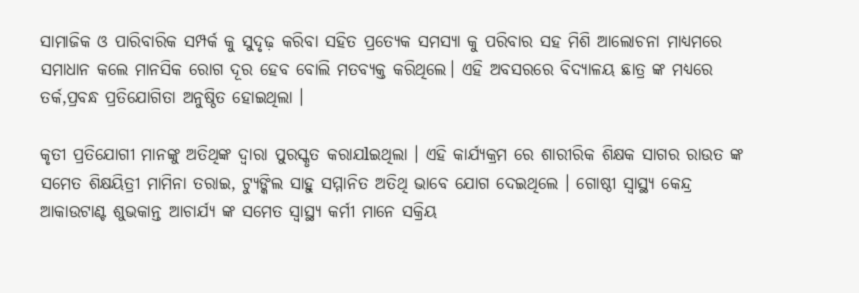ସାମାଜିକ ଓ ପାରିବାରିକ ସମ୍ପର୍କ କୁ ସୁଦୃଢ଼ କରିବା ସହିତ ପ୍ରତ୍ୟେକ ସମସ୍ୟା କୁ ପରିବାର ସହ ମିଶି ଆଲୋଚନା ମାଧ୍ୟମରେ ସମାଧାନ କଲେ ମାନସିକ ରୋଗ ଦୂର ହେବ ବୋଲି ମତବ୍ୟକ୍ତ କରିଥିଲେ। ଏହି ଅବସରରେ ବିଦ୍ୟାଳୟ ଛାତ୍ର ଙ୍କ ମଧ୍ୟରେ ତର୍କ,ପ୍ରବନ୍ଧ ପ୍ରତିଯୋଗିତା ଅନୁଷ୍ଠିତ ହୋଇଥିଲା ।

କୃତୀ ପ୍ରତିଯୋଗୀ ମାନଙ୍କୁ ଅତିଥିଙ୍କ ଦ୍ଵାରା ପୁରସ୍କୃତ କରାଯlଇଥିଲା । ଏହି କାର୍ଯ୍ୟକ୍ରମ ରେ ଶାରୀରିକ ଶିକ୍ଷକ ସାଗର ରାଉତ ଙ୍କ ସମେତ ଶିକ୍ଷୟିତ୍ରୀ ମାମିନା ତରାଇ, ଟ୍ୟୁଙ୍କିଲ ସାହୁ ସମ୍ମାନିତ ଅତିଥି ଭାବେ ଯୋଗ ଦେଇଥିଲେ । ଗୋଷ୍ଠୀ ସ୍ବାସ୍ଥ୍ୟ କେନ୍ଦ୍ର ଆକାଉଟାଣ୍ଟ ଶୁଭକାନ୍ତ ଆଚାର୍ଯ୍ୟ ଙ୍କ ସମେତ ସ୍ବାସ୍ଥ୍ୟ କର୍ମୀ ମାନେ ସକ୍ରିୟ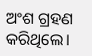ଅଂଶ ଗ୍ରହଣ କରିଥିଲେ।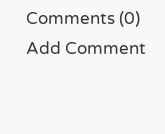Comments (0)
Add Comment